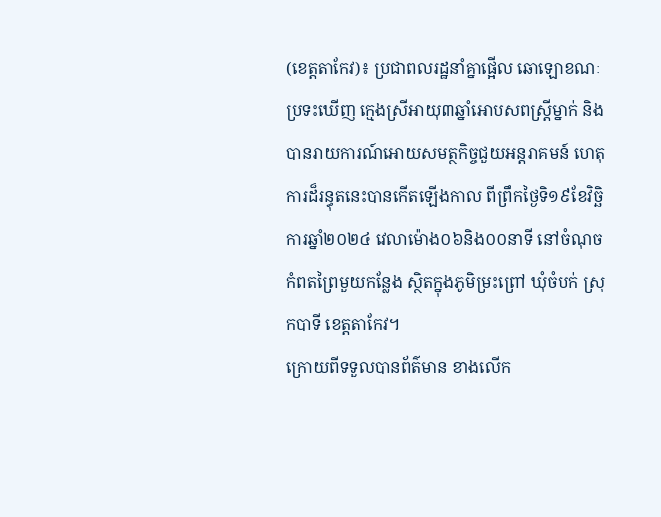(ខេត្តតាកែវ)៖ ប្រជាពលរដ្ឋនាំគ្នាផ្អើល ឆោឡោខណៈប្រទះឃើញ ក្មេងស្រីអាយុ៣ឆ្នាំអោបសពស្ត្រីម្នាក់ និងបានរាយការណ៍អោយសមត្ថកិច្ចជួយអន្តរាគមន៍ ហេតុការដ៏រន្ធុតនេះបានកើតឡើងកាល ពីព្រឹកថ្ងៃទិ១៩ខែវិច្ឆិការឆ្នាំ២០២៤ វេលាម៉ោង០៦និង០០នាទី នៅចំណុចកំពតព្រៃមួយកន្លែង ស្ថិតក្នុងភូមិម្រះព្រៅ ឃុំចំបក់ ស្រុកបាទី ខេត្តតាកែវ។
ក្រោយពីទទួលបានព័ត៌មាន ខាងលើក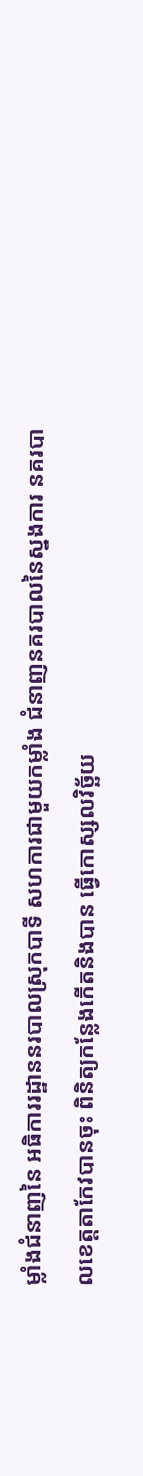ម្លាំងជំនាញនៃ អធិការរដ្ឋាននរបាលស្រុកបាទី សហការជាមួយកម្លាំង ជំនាញនគរបាលនៃស្នងការ នគរបាលខេត្តតាកែវបានចុះ ពិនិត្យកន្លែងកើតនិងបាន ធ្វើកោស្សលវិច្ឆ័យ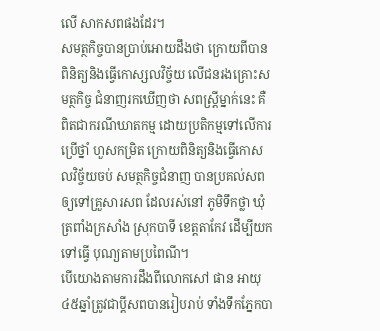លើ សាកសពផងដែរ។
សមត្ថកិច្ចបានប្រាប់អោយដឹងថា ក្រោយពីបាន ពិនិត្យនិងធ្វើកោស្សលវិច្ច័យ លើជនរងគ្រោះសមត្ថកិច្ច ជំនាញរកឃើញថា សពស្ត្រីម្នាក់នេះ គឺពិតជាករណីឃាតកម្ម ដោយប្រតិកម្មទៅលើការប្រើថ្នាំ ហួសកម្រិត ក្រោយពិនិត្យនិងធ្វើកោសលវិច្ច័យចប់ សមត្ថកិច្ចជំនាញ បានប្រគល់សព ឲ្យទៅគ្រួសារសព ដែលរស់នៅ ភូមិទឹកថ្លា ឃុំត្រពាំងក្រសាំង ស្រុកបាទី ខេត្តតាកែវ ដើម្បីយកទៅធ្វើ បុណ្យតាមប្រពៃណី។
បើយោងតាមការដឹងពីលោកសៅ ផាន អាយុ៤៥ឆ្នាំត្រូវជាប្តីសពបានរៀបរាប់ ទាំងទឹកភ្នែកបា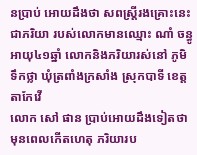នប្រាប់ អោយដឹងថា សពស្ត្រីរងគ្រោះនេះជាភរិយា របស់លោកមានឈ្មោះ ណាំ ចន្ធូ អាយុ៤១ឆ្នាំ លោកនិងភរិយារស់នៅ ភូមិទឹកថ្លា ឃុំត្រពាំងក្រសាំង ស្រុកបាទី ខេត្តតាកែវើ
លោក សៅ ផាន ប្រាប់អោយដឹងទៀតថា មុនពេលកើតហេតុ ភរិយារប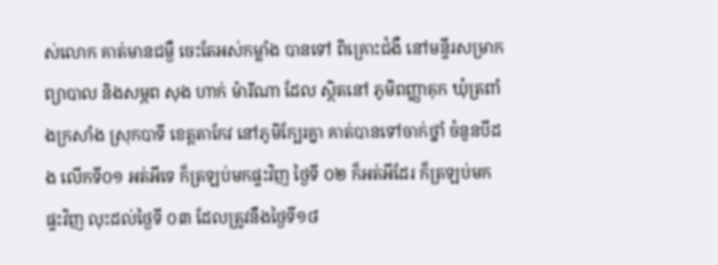ស់លោក គាត់មានជម្ងឺ ចេះតែអស់កម្លាំង បានទៅ ពិគ្រោះជំងឺ នៅមន្ទីរសម្រាកព្យាបាល និងសម្ភព សុង ហាក់ ម៉ារីណា ដែល ស្ថិតនៅ ភូមិពញ្ញាគុក ឃុំត្រពាំងក្រសាំង ស្រុកបាទី ខេត្តតាកែវ នៅភូមិក្បែរគ្នា គាត់បានទៅចាក់ថ្នាំ ចំនួនបីដង លើកទី០១ អត់អីទេ ក៏ត្រឡប់មកផ្ទះវិញ ថ្ងៃទី ០២ ក៏អត់អីដែរ ក៏ត្រឡប់មកផ្ទះវិញ លុះដល់ថ្ងៃទី ០៣ ដែលត្រូវនឹងថ្ងៃទី១៨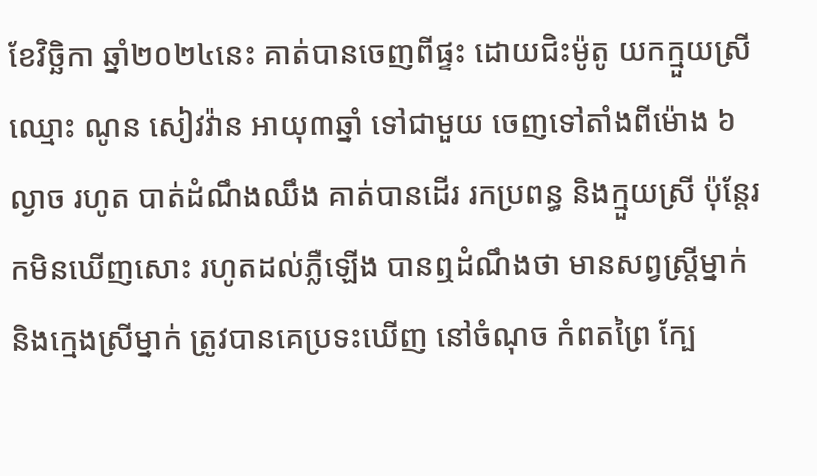ខែវិច្ឆិកា ឆ្នាំ២០២៤នេះ គាត់បានចេញពីផ្ទះ ដោយជិះម៉ូតូ យកក្មួយស្រី ឈ្មោះ ណូន សៀវវ៉ាន អាយុ៣ឆ្នាំ ទៅជាមួយ ចេញទៅតាំងពីម៉ោង ៦ល្ងាច រហូត បាត់ដំណឹងឈឹង គាត់បានដើរ រកប្រពន្ធ និងក្មួយស្រី ប៉ុន្តែរកមិនឃើញសោះ រហូតដល់ភ្លឺឡើង បានឮដំណឹងថា មានសព្វស្ត្រីម្នាក់ និងក្មេងស្រីម្នាក់ ត្រូវបានគេប្រទះឃើញ នៅចំណុច កំពតព្រៃ ក្បែ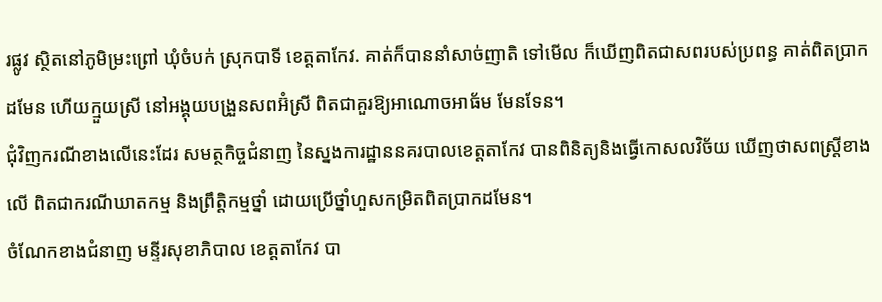រផ្លូវ ស្ថិតនៅភូមិម្រះព្រៅ ឃុំចំបក់ ស្រុកបាទី ខេត្តតាកែវ. គាត់ក៏បាននាំសាច់ញាតិ ទៅមើល ក៏ឃើញពិតជាសពរបស់ប្រពន្ធ គាត់ពិតប្រាកដមែន ហើយក្មួយស្រី នៅអង្គុយបង្រួនសពអ៊ំស្រី ពិតជាគួរឱ្យអាណោចអាធ័ម មែនទែន។
ជុំវិញករណីខាងលើនេះដែរ សមត្ថកិច្ចជំនាញ នៃស្នងការដ្ឋាននគរបាលខេត្តតាកែវ បានពិនិត្យនិងធ្វើកោសលវិច័យ ឃើញថាសពស្ត្រីខាងលើ ពិតជាករណីឃាតកម្ម និងព្រឹត្តិកម្មថ្នាំ ដោយប្រើថ្នាំហួសកម្រិតពិតប្រាកដមែន។
ចំណែកខាងជំនាញ មន្ទីរសុខាភិបាល ខេត្តតាកែវ បា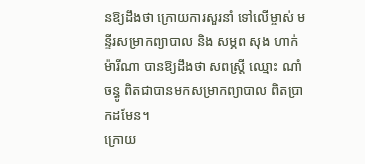នឱ្យដឹងថា ក្រោយការសួរនាំ ទៅលើម្ចាស់ មន្ទីរសម្រាកព្យាបាល និង សម្ភព សុង ហាក់ ម៉ារីណា បានឱ្យដឹងថា សពស្រ្តី ឈ្មោះ ណាំ ចន្ធូ ពិតជាបានមកសម្រាកព្យាបាល ពិតប្រាកដមែន។
ក្រោយ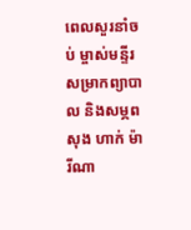ពេលសួរនាំចប់ ម្ចាស់មន្ទីរសម្រាកព្យាបាល និងសម្ភព សុង ហាក់ ម៉ារីណា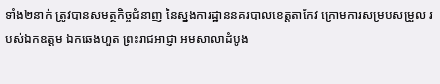ទាំង២នាក់ ត្រូវបានសមត្ថកិច្ចជំនាញ នៃស្នងការដ្ឋាននគរបាលខេត្តតាកែវ ក្រោមការសម្របសម្រួល របស់ឯកឧត្តម ឯកឆេងហួត ព្រះរាជអាជ្ញា អមសាលាដំបូង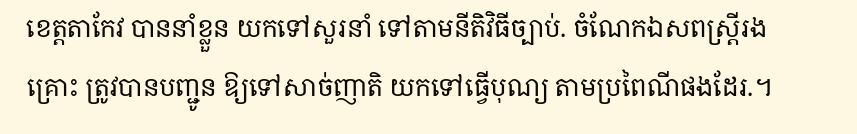ខេត្តតាកែវ បាននាំខ្លួន យកទៅសួរនាំ ទៅតាមនីតិវិធីច្បាប់. ចំណែកឯសពស្ត្រីរងគ្រោះ ត្រូវបានបញ្ជូន ឱ្យទៅសាច់ញាតិ យកទៅធ្វើបុណ្យ តាមប្រពៃណីផងដែរ.។